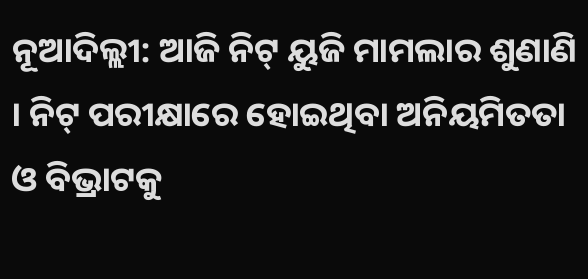ନୂଆଦିଲ୍ଲୀ: ଆଜି ନିଟ୍ ୟୁଜି ମାମଲାର ଶୁଣାଣି । ନିଟ୍ ପରୀକ୍ଷାରେ ହୋଇଥିବା ଅନିୟମିତତା ଓ ବିଭ୍ରାଟକୁ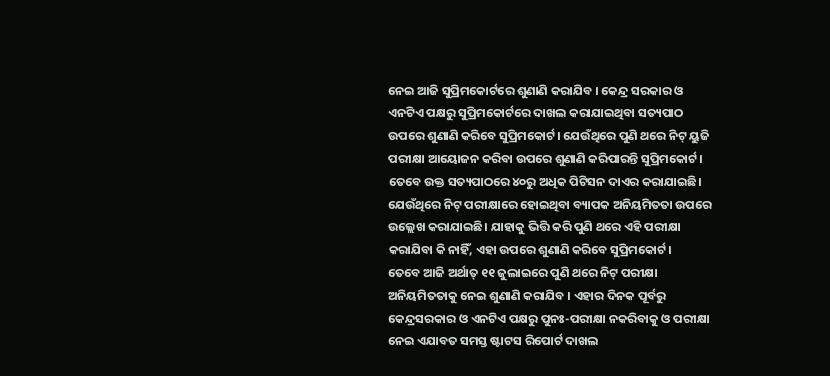ନେଇ ଆଜି ସୁପ୍ରିମକୋର୍ଟରେ ଶୁଣାଣି କରାଯିବ । କେନ୍ଦ୍ର ସରକାର ଓ ଏନଟିଏ ପକ୍ଷରୁ ସୁପ୍ରିମକୋର୍ଟରେ ଦାଖଲ କରାଯାଇଥିବା ସତ୍ୟପାଠ ଉପରେ ଶୁଣାଣି କରିବେ ସୁପ୍ରିମକୋର୍ଟ। ଯେଉଁଥିରେ ପୁଣି ଥରେ ନିଟ୍ ୟୁଜି ପରୀକ୍ଷା ଆୟୋଜନ କରିବା ଉପରେ ଶୁଣାଣି କରିପାରନ୍ତି ସୁପ୍ରିମକୋର୍ଟ।
ତେବେ ଉକ୍ତ ସତ୍ୟପାଠରେ ୪୦ରୁ ଅଧିକ ପିଟିସନ ଦାଏର କରାଯାଇଛି। ଯେଉଁଥିରେ ନିଟ୍ ପରୀକ୍ଷାରେ ହୋଇଥିବା ବ୍ୟାପକ ଅନିୟମିତତା ଉପରେ ଉଲ୍ଲେଖ କରାଯାଇଛି। ଯାହାକୁ ଭିତ୍ତି କରି ପୁଣି ଥରେ ଏହି ପରୀକ୍ଷା କରାଯିବା କି ନାହିଁ, ଏହା ଉପରେ ଶୁଣାଣି କରିବେ ସୁପ୍ରିମକୋର୍ଟ।
ତେବେ ଆଜି ଅର୍ଥାତ୍ ୧୧ ଜୁଲାଇରେ ପୁଣି ଥରେ ନିଟ୍ ପରୀକ୍ଷା ଅନିୟମିତତାକୁ ନେଇ ଶୁଣାଣି କରାଯିବ । ଏହାର ଦିନକ ପୂର୍ବରୁ କେନ୍ଦ୍ରସରକାର ଓ ଏନଟିଏ ପକ୍ଷରୁ ପୁନଃ-ପରୀକ୍ଷା ନକରିବାକୁ ଓ ପରୀକ୍ଷା ନେଇ ଏଯାବତ ସମସ୍ତ ଷ୍ଟାଟସ ରିପୋର୍ଟ ଦାଖଲ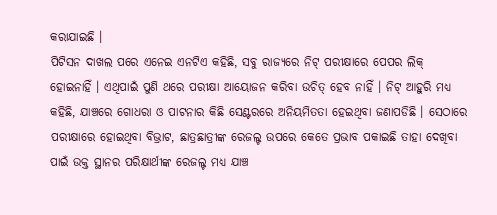କରାଯାଇଛି ।
ପିଟିସନ ଦାଖଲ ପରେ ଏନେଇ ଏନଟିଏ କହିଛି, ସବୁ ରାଜ୍ୟରେ ନିଟ୍ ପରୀକ୍ଷାରେ ପେପର ଲିକ୍ ହୋଇନାହିଁ । ଏଥିପାଇଁ ପୁଣି ଥରେ ପରୀକ୍ଷା ଆୟୋଜନ କରିବା ଉଚିତ୍ ହେବ ନାହିଁ । ନିଟ୍ ଆହୁରି ମଧ୍ୟ କହିଛି, ଯାଞ୍ଚରେ ଗୋଧରା ଓ ପାଟନାର କିଛି ସେଣ୍ଟରରେ ଅନିୟମିତତା ହେଇଥିବା ଜଣାପଡିଛି । ସେଠାରେ ପରୀକ୍ଷାରେ ହୋଇଥିବା ବିଭ୍ରାଟ, ଛାତ୍ରଛାତ୍ରୀଙ୍କ ରେଜଲ୍ଟ ଉପରେ କେତେ ପ୍ରଭାବ ପକାଇଛି ତାହା ଦେଖିବା ପାଇଁ ଉକ୍ତ ସ୍ଥାନର ପରିକ୍ଷାର୍ଥୀଙ୍କ ରେଜଲ୍ଟ ମଧ୍ୟ ଯାଞ୍ଚ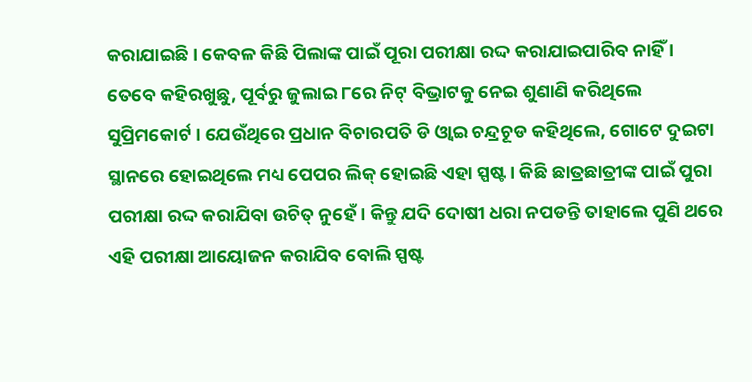କରାଯାଇଛି । କେବଳ କିଛି ପିଲାଙ୍କ ପାଇଁ ପୂରା ପରୀକ୍ଷା ରଦ୍ଦ କରାଯାଇପାରିବ ନାହିଁ ।
ତେବେ କହିରଖୁଛୁ, ପୂର୍ବରୁ ଜୁଲାଇ ୮ରେ ନିଟ୍ ବିଭ୍ରାଟକୁ ନେଇ ଶୁଣାଣି କରିଥିଲେ ସୁପ୍ରିମକୋର୍ଟ । ଯେଉଁଥିରେ ପ୍ରଧାନ ବିଚାରପତି ଡି ଓ୍ବାଇ ଚନ୍ଦ୍ରଚୂଡ କହିଥିଲେ, ଗୋଟେ ଦୁଇଟା ସ୍ଥାନରେ ହୋଇଥିଲେ ମଧ୍ୟ ପେପର ଲିକ୍ ହୋଇଛି ଏହା ସ୍ପଷ୍ଟ । କିଛି ଛାତ୍ରଛାତ୍ରୀଙ୍କ ପାଇଁ ପୁରା ପରୀକ୍ଷା ରଦ୍ଦ କରାଯିବା ଉଚିତ୍ ନୁହେଁ । କିନ୍ତୁ ଯଦି ଦୋଷୀ ଧରା ନପଡନ୍ତି ତାହାଲେ ପୁଣି ଥରେ ଏହି ପରୀକ୍ଷା ଆୟୋଜନ କରାଯିବ ବୋଲି ସ୍ପଷ୍ଟ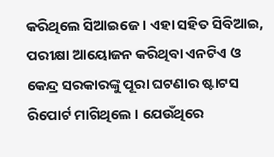କରିଥିଲେ ସିଆଇଜେ । ଏହା ସହିତ ସିବିଆଇ, ପରୀକ୍ଷା ଆୟୋଜନ କରିଥିବା ଏନଟିଏ ଓ କେନ୍ଦ୍ର ସରକାରଙ୍କୁ ପୂରା ଘଟଣାର ଷ୍ଟାଟସ ରିପୋର୍ଟ ମାଗିଥିଲେ । ଯେଉଁଥିରେ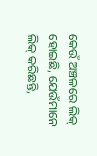କେଉଁ ଅଞ୍ଚଳରେ ଲିକ୍ ହୋଇଛି, ଯେଉଁମାନେ ଲିକ୍ କରିଛନ୍ତି,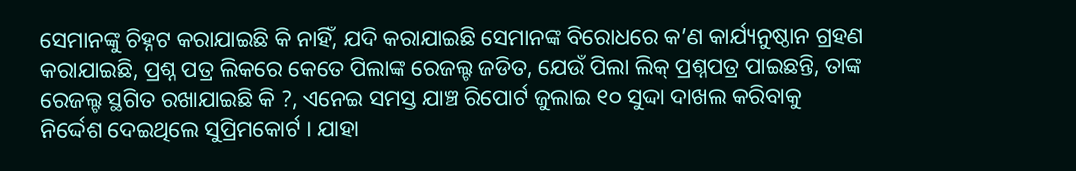ସେମାନଙ୍କୁ ଚିହ୍ନଟ କରାଯାଇଛି କି ନାହିଁ, ଯଦି କରାଯାଇଛି ସେମାନଙ୍କ ବିରୋଧରେ କ’ଣ କାର୍ଯ୍ୟନୁଷ୍ଠାନ ଗ୍ରହଣ କରାଯାଇଛି, ପ୍ରଶ୍ନ ପତ୍ର ଲିକରେ କେତେ ପିଲାଙ୍କ ରେଜଲ୍ଟ ଜଡିତ, ଯେଉଁ ପିଲା ଲିକ୍ ପ୍ରଶ୍ନପତ୍ର ପାଇଛନ୍ତି, ତାଙ୍କ ରେଜଲ୍ଟ ସ୍ଥଗିତ ରଖାଯାଇଛି କି ?, ଏନେଇ ସମସ୍ତ ଯାଞ୍ଚ ରିପୋର୍ଟ ଜୁଲାଇ ୧୦ ସୁଦ୍ଦା ଦାଖଲ କରିବାକୁ ନିର୍ଦ୍ଦେଶ ଦେଇଥିଲେ ସୁପ୍ରିମକୋର୍ଟ । ଯାହା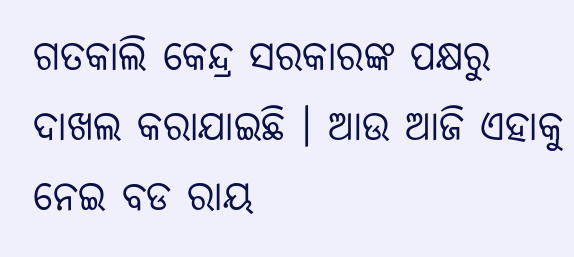ଗତକାଲି କେନ୍ଦ୍ର ସରକାରଙ୍କ ପକ୍ଷରୁ ଦାଖଲ କରାଯାଇଛି । ଆଉ ଆଜି ଏହାକୁ ନେଇ ବଡ ରାୟ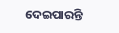ଦେଇପାରନ୍ତି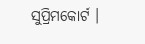ସୁପ୍ରିମକୋର୍ଟ ।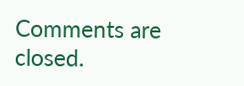Comments are closed.